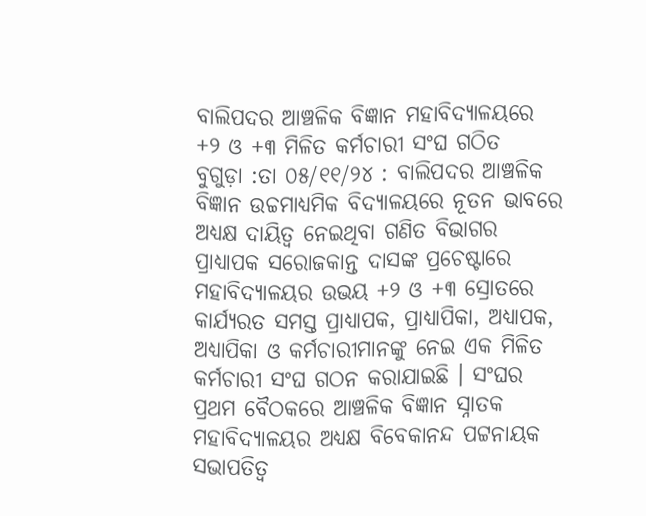ବାଲିପଦର ଆଞ୍ଚଳିକ ବିଜ୍ଞାନ ମହାବିଦ୍ୟାଳୟରେ +୨ ଓ +୩ ମିଳିତ କର୍ମଚାରୀ ସଂଘ ଗଠିତ
ବୁଗୁଡ଼ା :ତା ୦୫/୧୧/୨୪ : ବାଲିପଦର ଆଞ୍ଚଳିକ ବିଜ୍ଞାନ ଉଚ୍ଚମାଧ୍ୟମିକ ବିଦ୍ୟାଳୟରେ ନୂତନ ଭାବରେ ଅଧ୍ୟକ୍ଷ ଦାୟିତ୍ବ ନେଇଥିବା ଗଣିତ ବିଭାଗର ପ୍ରାଧ୍ୟାପକ ସରୋଜକାନ୍ତ ଦାସଙ୍କ ପ୍ରଚେଷ୍ଟାରେ ମହାବିଦ୍ୟାଳୟର ଉଭୟ +୨ ଓ +୩ ସ୍ରୋତରେ କାର୍ଯ୍ୟରତ ସମସ୍ତ ପ୍ରାଧ୍ୟାପକ, ପ୍ରାଧ୍ୟାପିକା, ଅଧ୍ୟାପକ, ଅଧ୍ୟାପିକା ଓ କର୍ମଚାରୀମାନଙ୍କୁ ନେଇ ଏକ ମିଳିତ କର୍ମଚାରୀ ସଂଘ ଗଠନ କରାଯାଇଛି । ସଂଘର ପ୍ରଥମ ବୈଠକରେ ଆଞ୍ଚଳିକ ବିଜ୍ଞାନ ସ୍ନାତକ ମହାବିଦ୍ୟାଳୟର ଅଧ୍ୟକ୍ଷ ବିବେକାନନ୍ଦ ପଟ୍ଟନାୟକ ସଭାପତିତ୍ବ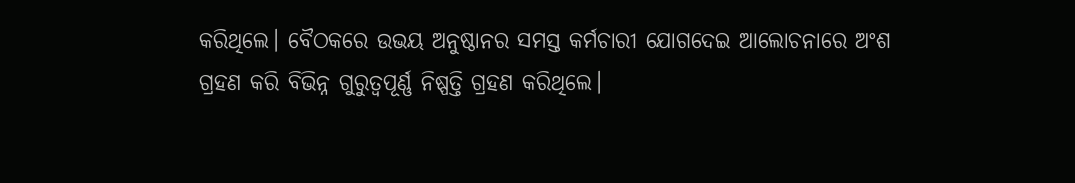କରିଥିଲେ। ବୈଠକରେ ଉଭୟ ଅନୁଷ୍ଠାନର ସମସ୍ତ କର୍ମଚାରୀ ଯୋଗଦେଇ ଆଲୋଚନାରେ ଅଂଶ ଗ୍ରହଣ କରି ବିଭିନ୍ନ ଗୁରୁତ୍ବପୂର୍ଣ୍ଣ ନିଷ୍ପତ୍ତି ଗ୍ରହଣ କରିଥିଲେ।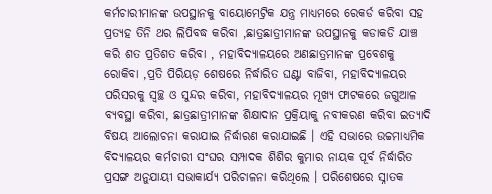କର୍ମଚାରୀମାନଙ୍କ ଉପସ୍ଥାନକୁ ବାୟୋମେଟ୍ରିକ ଯନ୍ତ୍ର ମାଧ୍ୟମରେ ରେକର୍ଡ କରିବା ସହ ପ୍ରତ୍ୟହ ତିନି ଥର ଲିପିବଦ୍ଧ କରିବା ,ଛାତ୍ରଛାତ୍ରୀମାନଙ୍କ ଉପସ୍ଥାନକୁ କଡାକଡି ଯାଞ୍ଚ କରି ଶତ ପ୍ରତିଶତ କରିବା , ମହାବିଦ୍ୟାଳୟରେ ଅଣଛାତ୍ରମାନଙ୍କ ପ୍ରବେଶକୁ ରୋକିବା ,ପ୍ରତି ପିରିୟଡ଼ ଶେଷରେ ନିର୍ଦ୍ଧାରିତ ଘଣ୍ଟା ବାଜିବା, ମହାବିଦ୍ୟାଳୟର ପରିସରକୁ ସ୍ବଚ୍ଛ ଓ ସୁନ୍ଦର କରିବା, ମହାବିଦ୍ୟାଳୟର ମୂଖ୍ୟ ଫାଟକରେ ଜଗୁଆଳ ବ୍ୟବସ୍ଥା କରିବା, ଛାତ୍ରଛାତ୍ରୀମାନଙ୍କ ଶିକ୍ଷାଦାନ ପ୍ରକ୍ରିୟାକୁ ନବୀକରଣ କରିବା ଇତ୍ୟାଦି ବିଷୟ ଆଲୋଚନା କରାଯାଇ ନିର୍ଦ୍ଧାରଣ କରାଯାଇଛି । ଏହି ସଭାରେ ଉଚ୍ଚମାଧ୍ୟମିକ ବିଦ୍ୟାଳୟର କର୍ମଚାରୀ ସଂଘର ସମ୍ପାଦକ ଶିଶିର କୁମାର ନାୟକ ପୂର୍ବ ନିର୍ଦ୍ଧାରିତ ପ୍ରସଙ୍ଗ ଅନୁଯାୟୀ ସଭାକାର୍ଯ୍ୟ ପରିଚାଳନା କରିଥିଲେ । ପରିଶେଷରେ ସ୍ନାତକ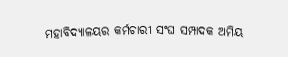ମହାବିଦ୍ୟାଳୟର କର୍ମଚାରୀ ସଂଘ ସମ୍ପାଦକ ଅମିୟ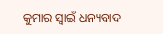କୁମାର ସ୍ବାଇଁ ଧନ୍ୟବାଦ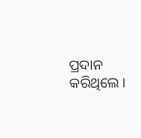ପ୍ରଦାନ କରିଥିଲେ।